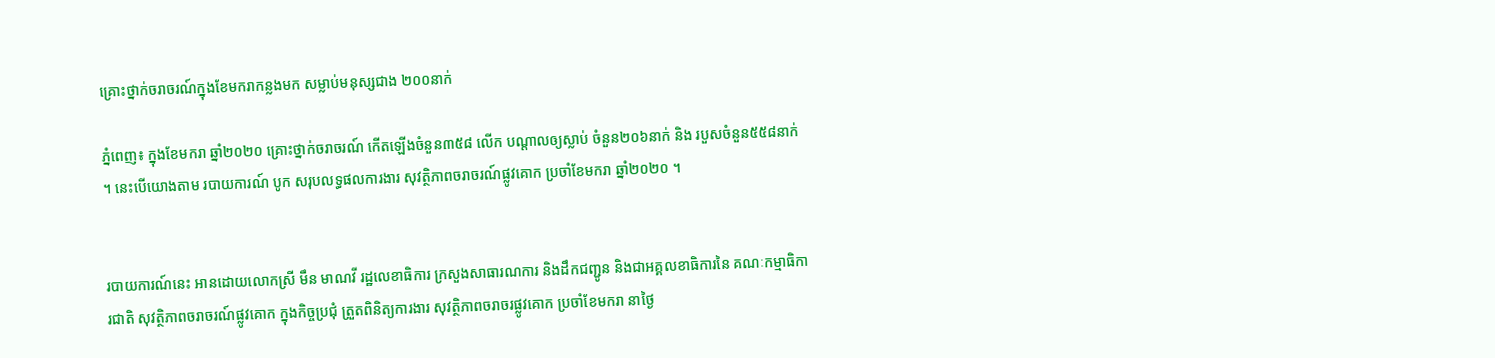គ្រោះថ្នាក់ចរាចរណ៍ក្នុងខែមករាកន្លងមក សម្លាប់មនុស្សជាង ២០០នាក់

ភ្នំពេញ៖ ក្នុងខែមករា ឆ្នាំ២០២០ គ្រោះថ្នាក់ចរាចរណ៍ កើតឡើងចំនួន៣៥៨ លើក បណ្ដាលឲ្យស្លាប់ ចំនួន២០៦នាក់ និង របួសចំនួន៥៥៨នាក់ ។ នេះបើយោងតាម របាយការណ៍ បូក សរុបលទ្ធផលការងារ សុវត្ថិភាពចរាចរណ៍ផ្លូវគោក ប្រចាំខែមករា ឆ្នាំ២០២០ ។


របាយការណ៍នេះ អានដោយលោកស្រី មឹន មាណវី រដ្ឋលេខាធិការ ក្រសួងសាធារណការ និងដឹកជញ្ជូន និងជាអគ្គលខាធិការនៃ គណៈកម្មាធិការជាតិ សុវត្ថិភាពចរាចរណ៍ផ្លូវគោក ក្នុងកិច្ចប្រជុំ ត្រួតពិនិត្យការងារ សុវត្ថិភាពចរាចរផ្លូវគោក ប្រចាំខែមករា នាថ្ងៃ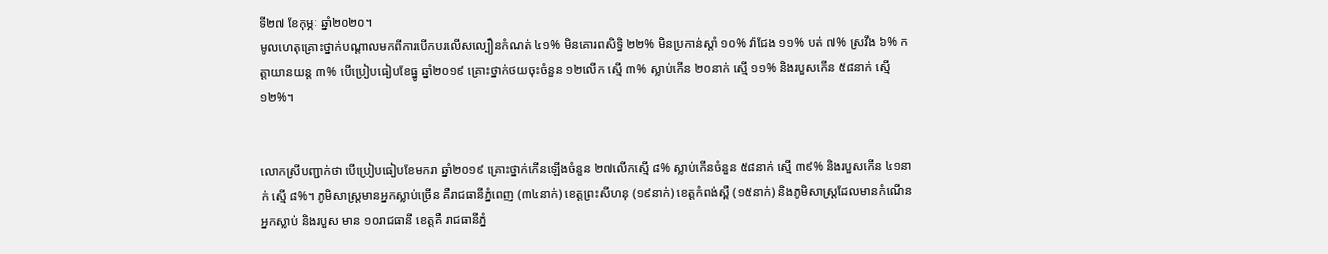ទី២៧ ខែកុម្ភៈ ឆ្នាំ២០២០។
មូលហេតុគ្រោះថ្នាក់បណ្តាលមកពីការបើកបរលើសល្បឿនកំណត់ ៤១% មិនគោរពសិទ្ធិ ២២% មិនប្រកាន់ស្តាំ ១០% វ៉ាជែង ១១% បត់ ៧% ស្រវឹង ៦% កត្តាយានយន្ត ៣% បើប្រៀបធៀបខែធ្នូ ឆ្នាំ២០១៩ គ្រោះថ្នាក់ថយចុះចំនួន ១២លើក ស្មើ ៣% ស្លាប់កើន ២០នាក់ ស្មើ ១១% និងរបួសកើន ៥៨នាក់ ស្មើ១២%។


លោកស្រីបញ្ជាក់ថា បើប្រៀបធៀបខែមករា ឆ្នាំ២០១៩ គ្រោះថ្នាក់កើនឡើងចំនួន ២៧លើកស្មើ ៨% ស្លាប់កើនចំនួន ៥៨នាក់ ស្មើ ៣៩% និងរបួសកើន ៤១នាក់ ស្មើ ៨%។ ភូមិសាស្ត្រមានអ្នកស្លាប់ច្រើន គឺរាជធានីភ្នំពេញ (៣៤នាក់) ខេត្តព្រះសីហនុ (១៩នាក់) ខេត្តកំពង់ស្ពឺ (១៥នាក់) និងភូមិសាស្ត្រដែលមានកំណើនអ្នកស្លាប់ និងរបួស មាន ១០រាជធានី ខេត្តគឺ រាជធានីភ្នំ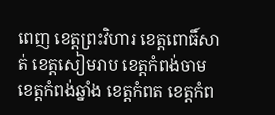ពេញ ខេត្តព្រះវិហារ ខេត្តពោធិ៍សាត់ ខេត្តសៀមរាប ខេត្តកំពង់ចាម ខេត្តកំពង់ឆ្នាំង ខេត្តកំពត ខេត្តកំព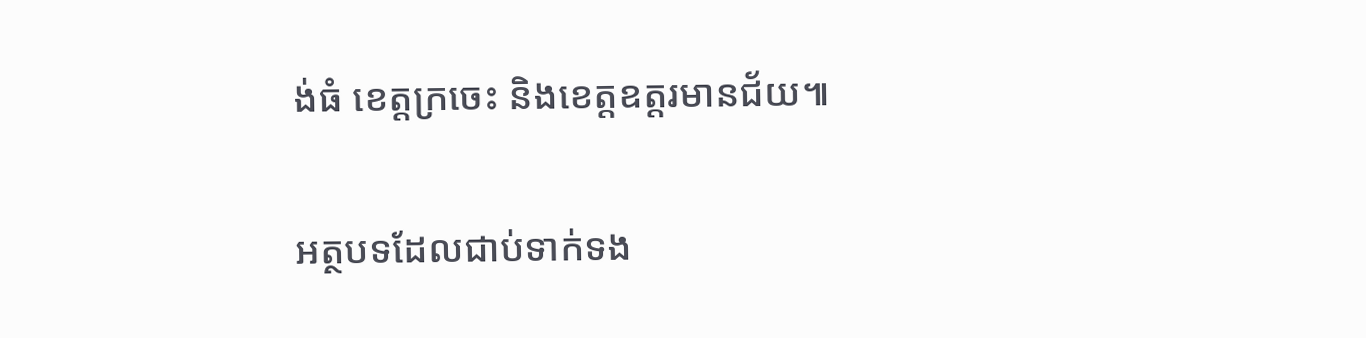ង់ធំ ខេត្តក្រចេះ និងខេត្តឧត្តរមានជ័យ៕

អត្ថបទដែលជាប់ទាក់ទង